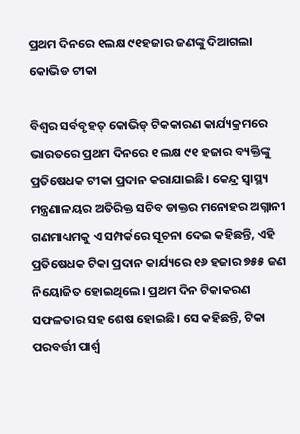ପ୍ରଥମ ଦିନରେ ୧ଲକ୍ଷ ୯୧ହଜାର ଜଣଙ୍କୁ ଦିଆଗଲା କୋଭିଡ ଟୀକା

ବିଶ୍ୱର ସର୍ବବୃହତ୍‍ କୋଭିଡ୍‍ ଟିକକାରଣ କାର୍ଯ୍ୟକ୍ରମରେ ଭାରତରେ ପ୍ରଥମ ଦିନରେ ୧ ଲକ୍ଷ ୯୧ ହଜାର ବ୍ୟକ୍ତିଙ୍କୁ ପ୍ରତିଷେଧକ ଟୀକା ପ୍ରଦାନ କରାଯାଇଛି। କେନ୍ଦ୍ର ସ୍ୱାସ୍ଥ୍ୟ ମନ୍ତ୍ରଣାଳୟର ଅତିରିକ୍ତ ସଚିବ ଡାକ୍ତର ମନୋହର ଅଗ୍ନାନୀ ଗଣମାଧ୍ୟମକୁ ଏ ସମ୍ପର୍କରେ ସୂଚନା ଦେଇ କହିଛନ୍ତି, ଏହି ପ୍ରତିଷେଧକ ଟିକା ପ୍ରଦାନ କାର୍ଯ୍ୟରେ ୧୬ ହଜାର ୭୫୫ ଜଣ ନିୟୋଜିତ ହୋଇଥିଲେ। ପ୍ରଥମ ଦିନ ଟିକାକରଣ ସଫଳତାର ସହ ଶେଷ ହୋଇଛି। ସେ କହିଛନ୍ତି, ଟିକା ପରବର୍ତ୍ତୀ ପାର୍ଶ୍ବ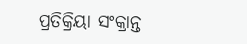ପ୍ରତିକ୍ରିୟା ସଂକ୍ରାନ୍ତ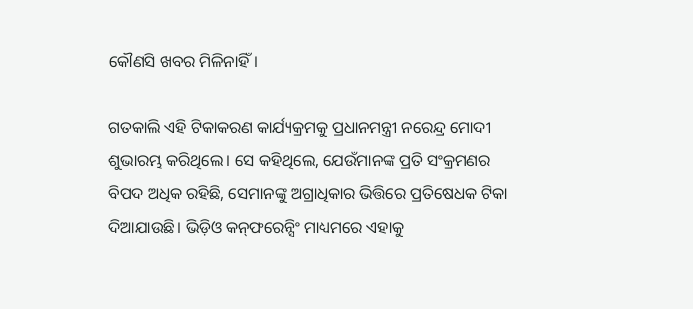କୌଣସି ଖବର ମିଳିନାହିଁ।

ଗତକାଲି ଏହି ଟିକାକରଣ କାର୍ଯ୍ୟକ୍ରମକୁ ପ୍ରଧାନମନ୍ତ୍ରୀ ନରେନ୍ଦ୍ର ମୋଦୀ ଶୁଭାରମ୍ଭ କରିଥିଲେ। ସେ କହିଥିଲେ, ଯେଉଁମାନଙ୍କ ପ୍ରତି ସଂକ୍ରମଣର ବିପଦ ଅଧିକ ରହିଛି, ସେମାନଙ୍କୁ ଅଗ୍ରାଧିକାର ଭିତ୍ତିରେ ପ୍ରତିଷେଧକ ଟିକା ଦିଆଯାଉଛି। ଭିଡ଼ିଓ କନ୍‍ଫରେନ୍ସିଂ ମାଧ୍ୟମରେ ଏହାକୁ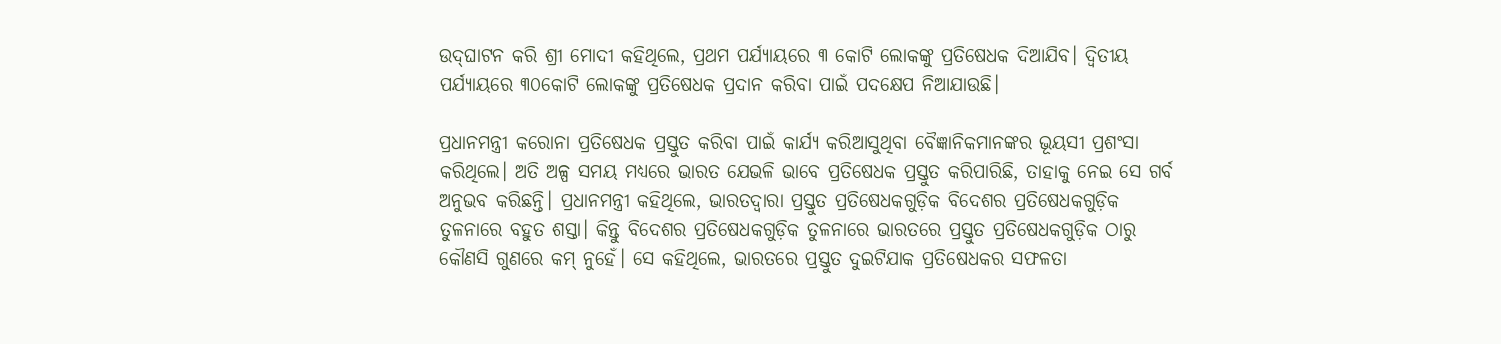ଉଦ୍‍ଘାଟନ କରି ଶ୍ରୀ ମୋଦୀ କହିଥିଲେ, ପ୍ରଥମ ପର୍ଯ୍ୟାୟରେ ୩ କୋଟି ଲୋକଙ୍କୁ ପ୍ରତିଷେଧକ ଦିଆଯିବ। ଦ୍ୱିତୀୟ ପର୍ଯ୍ୟାୟରେ ୩୦କୋଟି ଲୋକଙ୍କୁ ପ୍ରତିଷେଧକ ପ୍ରଦାନ କରିବା ପାଇଁ ପଦକ୍ଷେପ ନିଆଯାଉଛି।

ପ୍ରଧାନମନ୍ତ୍ରୀ କରୋନା ପ୍ରତିଷେଧକ ପ୍ରସ୍ତୁତ କରିବା ପାଇଁ କାର୍ଯ୍ୟ କରିଆସୁଥିବା ବୈଜ୍ଞାନିକମାନଙ୍କର ଭୂୟସୀ ପ୍ରଶଂସା କରିଥିଲେ। ଅତି ଅଳ୍ପ ସମୟ ମଧ୍ୟରେ ଭାରତ ଯେଭଳି ଭାବେ ପ୍ରତିଷେଧକ ପ୍ରସ୍ତୁତ କରିପାରିଛି, ତାହାକୁ ନେଇ ସେ ଗର୍ବ ଅନୁଭବ କରିଛନ୍ତି। ପ୍ରଧାନମନ୍ତ୍ରୀ କହିଥିଲେ, ଭାରତଦ୍ୱାରା ପ୍ରସ୍ତୁତ ପ୍ରତିଷେଧକଗୁଡ଼ିକ ବିଦେଶର ପ୍ରତିଷେଧକଗୁଡ଼ିକ ତୁଳନାରେ ବହୁତ ଶସ୍ତା। କିନ୍ତୁ ବିଦେଶର ପ୍ରତିଷେଧକଗୁଡ଼ିକ ତୁଳନାରେ ଭାରତରେ ପ୍ରସ୍ତୁତ ପ୍ରତିଷେଧକଗୁଡ଼ିକ ଠାରୁ କୌଣସି ଗୁଣରେ କମ୍‍ ନୁହେଁ। ସେ କହିଥିଲେ, ଭାରତରେ ପ୍ରସ୍ତୁତ ଦୁଇଟିଯାକ ପ୍ରତିଷେଧକର ସଫଳତା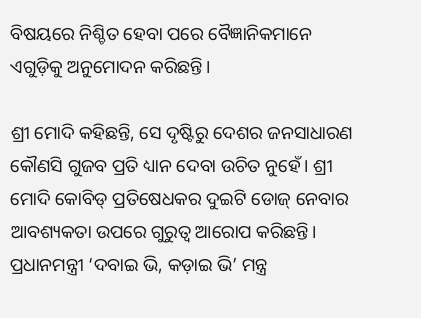ବିଷୟରେ ନିଶ୍ଚିତ ହେବା ପରେ ବୈଜ୍ଞାନିକମାନେ ଏଗୁଡ଼ିକୁ ଅନୁମୋଦନ କରିଛନ୍ତି।

ଶ୍ରୀ ମୋଦି କହିଛନ୍ତି, ସେ ଦୃଷ୍ଟିରୁ ଦେଶର ଜନସାଧାରଣ କୌଣସି ଗୁଜବ ପ୍ରତି ଧ୍ୟାନ ଦେବା ଉଚିତ ନୁହେଁ। ଶ୍ରୀ ମୋଦି କୋବିଡ୍‍ ପ୍ରତିଷେଧକର ଦୁଇଟି ଡୋଜ୍‍ ନେବାର ଆବଶ୍ୟକତା ଉପରେ ଗୁରୁତ୍ୱ ଆରୋପ କରିଛନ୍ତି। ପ୍ରଧାନମନ୍ତ୍ରୀ ‘ଦବାଇ ଭି, କଡ଼ାଇ ଭି’ ମନ୍ତ୍ର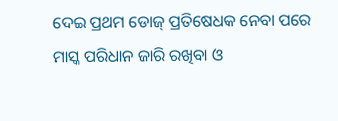ଦେଇ ପ୍ରଥମ ଡୋଜ୍‍ ପ୍ରତିଷେଧକ ନେବା ପରେ ମାସ୍କ ପରିଧାନ ଜାରି ରଖିବା ଓ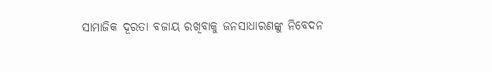ସାମାଜିକ ଦୂରତା ବଜାୟ ରଖିବାକୁ ଜନସାଧାରଣଙ୍କୁ ନିବେଦନ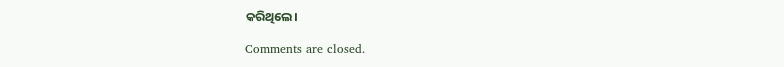କରିଥିଲେ।

Comments are closed.